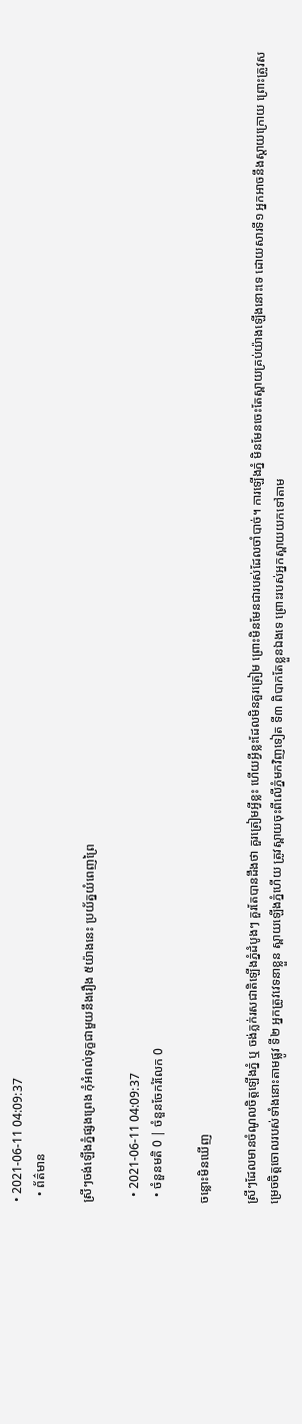• 2021-06-11 04:09:37
  • ព័ត៌មាន

ស្រីៗចង់ឡើងភ្នំផ្សងព្រេង កុំអំពល់ទុក្ខជាមួយនឹងរឿង ៥យ៉ាងនេះ ប្រយ័ត្នយំពេញព្រៃ

  • 2021-06-11 04:09:37
  • ចំនួនមតិ 0 | ចំនួនចែករំលែក 0

ចន្លោះមិនឃើញ

ស្រីៗដែលមានចំណូលចិត្តឡើងភ្នំ ឬ ចង់ភ្លក់រសជាតិឡើងភ្នំដំបូងៗ គួរតែបានដឹងថា គួរត្រៀមអ្វីខ្លះ ហើយអ្វីខ្លះដែលមិនគួរត្រៀម ព្រោះមិនមែនជារបស់ដែលចាំបាច់។ ការឡើងភ្នំ មិនមែនចេះតែស្ពាយគ្រប់យ៉ាងឡើងនោះទេ ដោយសារទី១ អ្នកអាចនឹងស្តាយក្រោយ ព្រោះត្រូវសម្រេចចិត្តចោលរបស់ទាំងនោះតាមផ្លូវ ទី២ អ្នកត្រូវវេទនាខ្លួន ស្ពាយឡើងភ្នំហើយ ត្រូវស្ពាយចុះពីលើភ្នំមកវិញទៀត ទី៣ ពិបាកតែខ្លួនឯងទេ ព្រោះរបស់អ្នកស្ពាយយកទៅតាម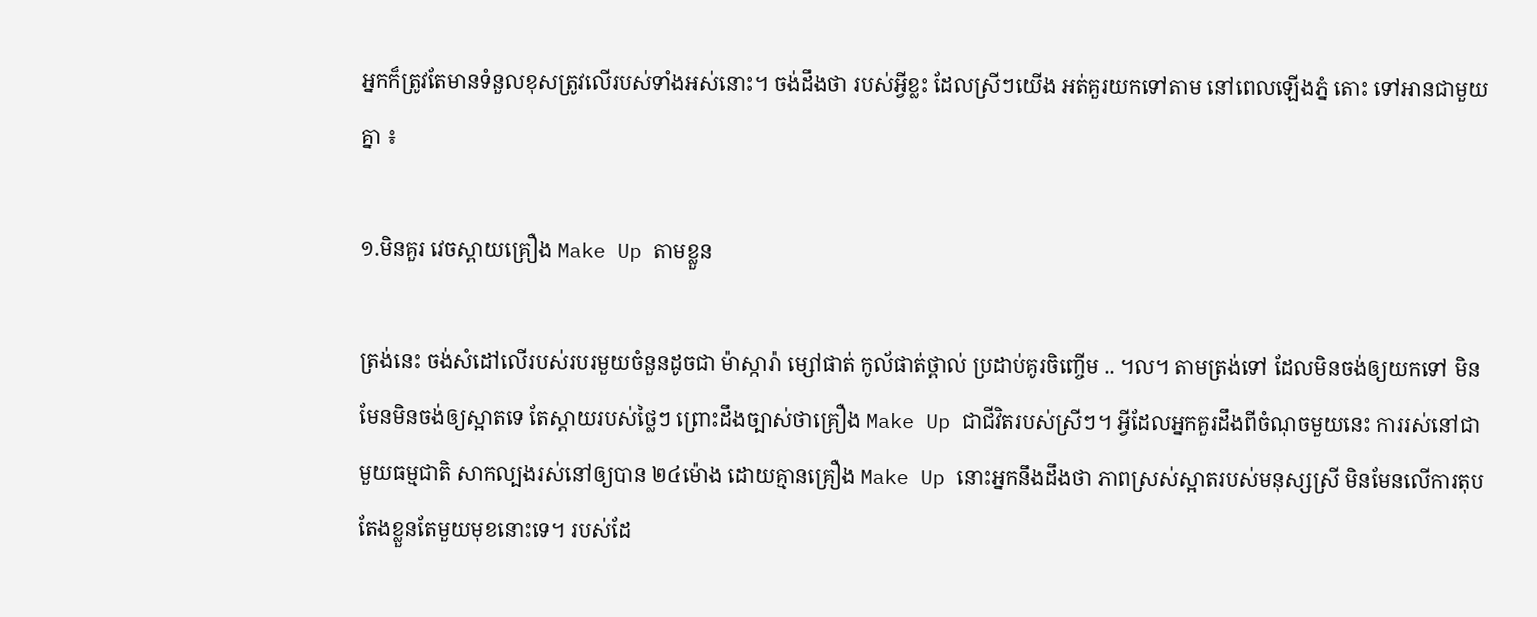អ្នកក៏ត្រូវតែមានទំនួលខុសត្រូវលើរបស់ទាំងអស់នោះ។ ចង់ដឹងថា របស់អ្វីខ្លះ ដែលស្រីៗយើង អត់គួរយកទៅតាម នៅពេលឡើងភ្នំ តោះ ទៅអានជាមួយគ្នា ៖

១.មិនគួរ វេចស្ពាយគ្រឿង Make Up តាមខ្លួន

ត្រង់នេះ ចង់សំដៅលើរបស់របរមួយចំនួនដូចជា ម៉ាស្ការ៉ា ម្សៅផាត់ កូល័ផាត់ថ្ពាល់ ប្រដាប់គូរចិញ្ចើម .. ។ល។ តាមត្រង់ទៅ ដែលមិនចង់ឲ្យយកទៅ មិនមែនមិនចង់ឲ្យស្អាតទេ តែស្តាយរបស់ថ្លៃៗ ព្រោះដឹងច្បាស់ថាគ្រឿង Make Up ជាជីវិតរបស់ស្រីៗ។ អ្វីដែលអ្នកគួរដឹងពីចំណុចមួយនេះ ការរស់នៅជាមួយធម្មជាតិ សាកល្បងរស់នៅឲ្យបាន ២៤ម៉ោង ដោយគ្មានគ្រឿង Make Up នោះអ្នកនឹងដឹងថា ភាពស្រស់ស្អាតរបស់មនុស្សស្រី មិនមែនលើការតុបតែងខ្លួនតែមួយមុខនោះទេ។ របស់ដែ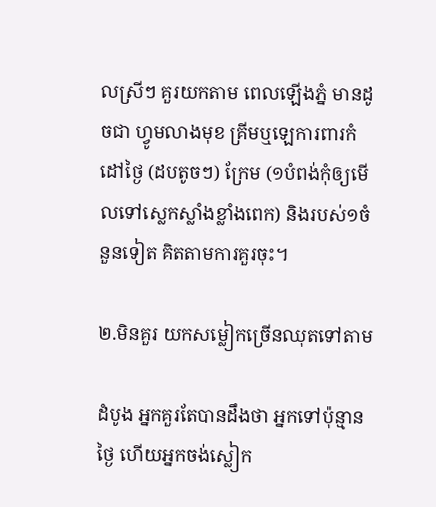លស្រីៗ គួរយកតាម ពេលឡើងភ្នំ មានដូចជា ហ្វូមលាងមុខ គ្រីមឬឡេការពារកំដៅថ្ងៃ (ដបតូចៗ) ក្រែម (១បំពង់កុំឲ្យមើលទៅស្លេកស្លាំងខ្លាំងពេក) និងរបស់១ចំនួនទៀត គិតតាមការគួរចុះ។

២.មិនគួរ យកសម្លៀកច្រើនឈុតទៅតាម

ដំបូង អ្នកគួរតែបានដឹងថា អ្នកទៅប៉ុន្មានថ្ងៃ ហើយអ្នកចង់ស្លៀក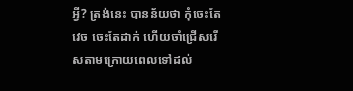អ្វី? ត្រង់នេះ បានន័យថា កុំចេះតែវេច ចេះតែដាក់ ហើយចាំជ្រើសរើសតាមក្រោយពេលទៅដល់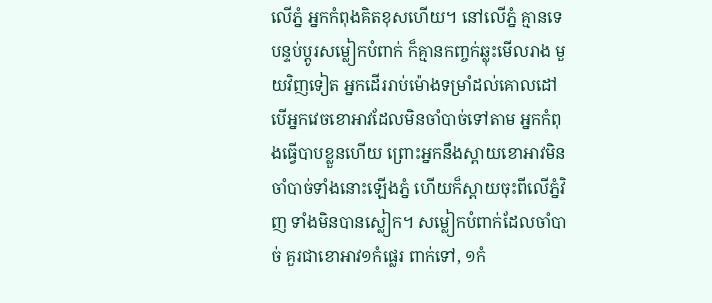លើភ្នំ អ្នកកំពុងគិតខុសហើយ។ នៅលើភ្នំ គ្មានទេ បន្ទប់ប្តូរសម្លៀកបំពាក់ ក៏គ្មានកញ្ចក់ឆ្លុះមើលរាង មួយវិញទៀត អ្នកដើររាប់ម៉ោងទម្រាំដល់គោលដៅ បើអ្នកវេចខោអាវដែលមិនចាំបាច់ទៅតាម អ្នកកំពុងធ្វើបាបខ្លួនហើយ ព្រោះអ្នកនឹងស្ពាយខោអាវមិនចាំបាច់ទាំងនោះឡើងភ្នំ ហើយក៏ស្ពាយចុះពីលើភ្នំវិញ ទាំងមិនបានស្លៀក។ សម្លៀកបំពាក់ដែលចាំបាច់ គួរជាខោអាវ១កំផ្លេរ ពាក់ទៅ, ១កំ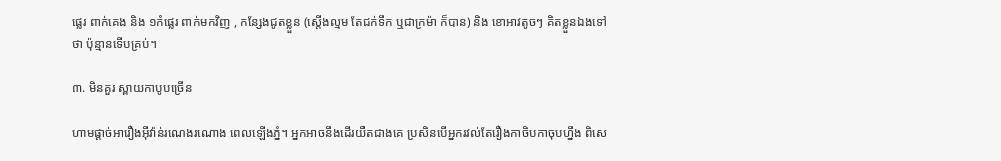ផ្លេរ ពាក់គេង និង ១កំផ្លេរ ពាក់មកវិញ , កន្សែងជូតខ្លួន (ស្តើងល្មម តែជក់ទឹក ឬជាក្រម៉ា ក៏បាន) និង ខោអាវតូចៗ គិតខ្លួនឯងទៅ ថា ប៉ុន្មានទើបគ្រប់។

៣. មិនគួរ ស្ពាយកាបូបច្រើន

ហាមផ្តាច់អារឿងអ៊ីវ៉ាន់រណេងរណោង ពេលឡើងភ្នំ។ អ្នកអាចនឹងដើរយឺតជាងគេ ប្រសិនបើអ្នករវល់តែរឿងកាចិបកាចុបហ្នឹង ពិសេ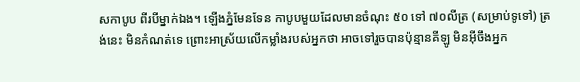សកាបូប ពីរបីម្នាក់ឯង។ ឡើងភ្នំមែនទែន កាបូបមួយដែលមានចំណុះ ៥០ ទៅ ៧០លីត្រ (សម្រាប់ទូទៅ) ត្រង់នេះ មិនកំណត់ទេ ព្រោះអាស្រ័យលើកម្លាំងរបស់អ្នកថា អាចទៅរួចបានប៉ុន្មានគីឡូ មិនអ៊ីចឹងអ្នក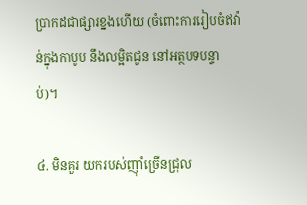ប្រាកដជាផ្សារខ្នងហើយ (ចំពោះការរៀបចំឥវ៉ាន់ក្នុងកាបូប នឹងលម្អិតជូន នៅអត្ថបទបន្ទាប់)។

៤. មិនគួរ យករបស់ញ៉ាំច្រើនជ្រុល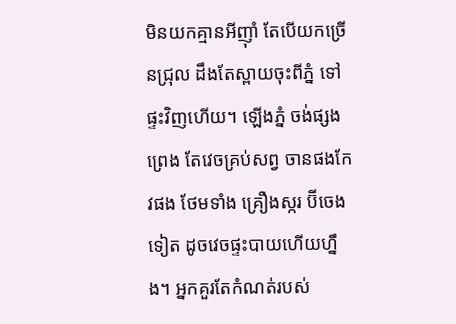មិនយកគ្មានអីញ៉ាំ តែបើយកច្រើនជ្រុល ដឹងតែស្ពាយចុះពីភ្នំ ទៅផ្ទះវិញហើយ។ ឡើងភ្នំ ចង់ផ្សងព្រេង តែវេចគ្រប់សព្វ ចានផងកែវផង ថែមទាំង គ្រឿងស្ករ ប៊ីចេងទៀត ដូចវេចផ្ទះបាយហើយហ្នឹង។ អ្នកគួរតែកំណត់របស់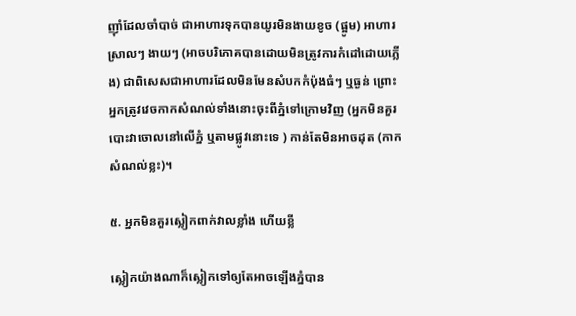ញ៉ាំដែលចាំបាច់ ជាអាហារទុកបានយូរមិនងាយខូច (ផ្អូម) អាហារស្រាលៗ ងាយៗ (អាចបរិភោគបានដោយមិនត្រូវការកំដៅដោយភ្លើង) ជាពិសេសជាអាហារដែលមិនមែនសំបកកំប៉ុងធំៗ ឬធ្ងន់ ព្រោះអ្នកត្រូវវេចកាកសំណល់ទាំងនោះចុះពីភ្នំទៅក្រោមវិញ (អ្នកមិនគួរបោះវាចោលនៅលើភ្នំ ឬតាមផ្លូវនោះទេ ) កាន់តែមិនអាចដុត (កាកសំណល់ខ្លះ)។

៥. អ្នកមិនគួរស្លៀកពាក់វាលខ្លាំង ហើយខ្លី

ស្លៀកយ៉ាងណាក៏ស្លៀកទៅឲ្យតែអាចឡើងភ្នំបាន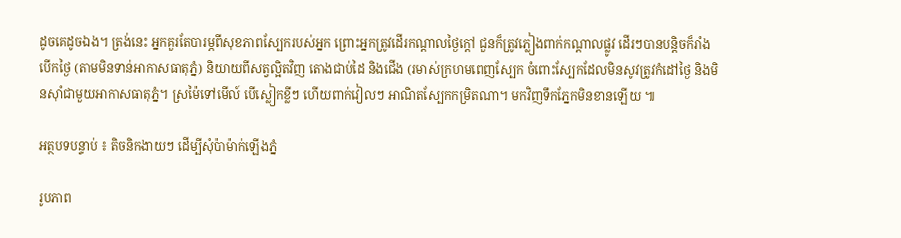ដូចគេដូចឯង។ ត្រង់នេះ អ្នកគួរតែបារម្ភពីសុខភាពស្បែករបស់អ្នក ព្រោះអ្នកត្រូវដើរកណ្តាលថ្ងៃក្តៅ ជួនក៏ត្រូវភ្លៀងពាក់កណ្តាលផ្លូវ ដើរៗបានបន្តិចក៏រាំង បើកថ្ងៃ (តាមមិនទាន់អាកាសធាតុភ្នំ) និយាយពីសត្វល្អិតវិញ តោងជាប់ដៃ និងជើង (រមាស់ក្រហមពេញស្បែក ចំពោះស្បែកដែលមិនសូវត្រូវកំដៅថ្ងៃ និងមិនស៊ាំជាមួយអាកាសធាតុភ្នំ។ ស្រម៉ៃទៅមើល៍ បើស្លៀកខ្លីៗ ហើយពាក់វៀលៗ អាណិតស្បែកកម្រិតណា។ មកវិញទឹកភ្នែកមិនខានឡើយ ៕

អត្ថបទបន្ទាប់ ៖ តិចនិកងាយៗ ដើម្បីសុំប៉ាម៉ាក់ឡើងភ្នំ

រូបភាព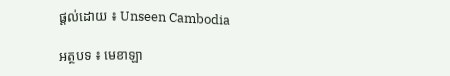ផ្តល់ដោយ ៖ Unseen Cambodia

អត្ថបទ ៖ មេខាឡា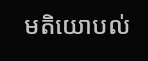មតិយោបល់